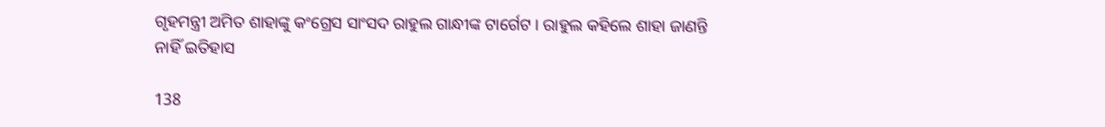ଗୃହମନ୍ତ୍ରୀ ଅମିତ ଶାହାଙ୍କୁ କଂଗ୍ରେସ ସାଂସଦ ରାହୁଲ ଗାନ୍ଧୀଙ୍କ ଟାର୍ଗେଟ । ରାହୁଲ କହିଲେ ଶାହା ଜାଣନ୍ତି ନାହିଁ ଇତିହାସ

138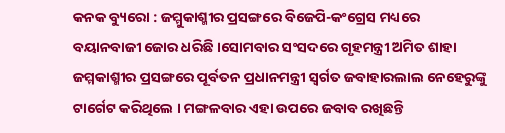କନକ ବ୍ୟୁରୋ : ଜମ୍ମୁକାଶ୍ମୀର ପ୍ରସଙ୍ଗରେ ବିଜେପି-କଂଗ୍ରେସ ମଧ୍ୟରେ ବୟାନବାଜୀ ଜୋର ଧରିଛି ।ସୋମବାର ସଂସଦରେ ଗୃହମନ୍ତ୍ରୀ ଅମିତ ଶାହା ଜମ୍ମକାଶ୍ମୀର ପ୍ରସଙ୍ଗରେ ପୂର୍ବତନ ପ୍ରଧାନମନ୍ତ୍ରୀ ସ୍ୱର୍ଗତ ଜବାହାରଲାଲ ନେହେରୁଙ୍କୁ ଟାର୍ଗେଟ କରିଥିଲେ । ମଙ୍ଗଳବାର ଏହା ଉପରେ ଜବାବ ରଖିଛନ୍ତି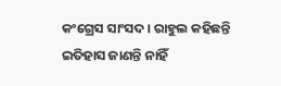କଂଗ୍ରେସ ସାଂସଦ । ରାହୁଲ କହିଛନ୍ତି ଇତିହାସ ଜାଣନ୍ତି ନାହିଁ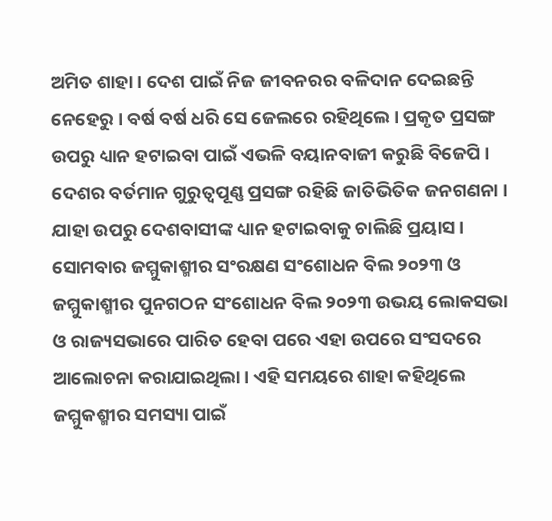ଅମିତ ଶାହା । ଦେଶ ପାଇଁ ନିଜ ଜୀବନରର ବଳିଦାନ ଦେଇଛନ୍ତି ନେହେରୁ । ବର୍ଷ ବର୍ଷ ଧରି ସେ ଜେଲରେ ରହିଥିଲେ । ପ୍ରକୃତ ପ୍ରସଙ୍ଗ ଉପରୁ ଧ୍ୟାନ ହଟାଇବା ପାଇଁ ଏଭଳି ବୟାନବାଜୀ କରୁଛି ବିଜେପି । ଦେଶର ବର୍ତମାନ ଗୁରୁତ୍ୱପୂଣ୍ଣ ପ୍ରସଙ୍ଗ ରହିଛି ଜାତିଭିତିକ ଜନଗଣନା । ଯାହା ଉପରୁ ଦେଶବାସୀଙ୍କ ଧ୍ୟାନ ହଟାଇବାକୁ ଚାଲିଛି ପ୍ରୟାସ । ସୋମବାର ଜମ୍ମୁକାଶ୍ମୀର ସଂରକ୍ଷଣ ସଂଶୋଧନ ବିଲ ୨୦୨୩ ଓ ଜମ୍ମୁକାଶ୍ମୀର ପୁନଗଠନ ସଂଶୋଧନ ବିଲ ୨୦୨୩ ଉଭୟ ଲୋକସଭା ଓ ରାଜ୍ୟସଭାରେ ପାରିତ ହେବା ପରେ ଏହା ଉପରେ ସଂସଦରେ ଆଲୋଚନା କରାଯାଇଥିଲା । ଏହି ସମୟରେ ଶାହା କହିଥିଲେ ଜମ୍ମୁକଶ୍ମୀର ସମସ୍ୟା ପାଇଁ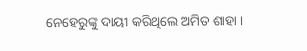ନେହେରୁଙ୍କୁ ଦାୟୀ କରିଥିଲେ ଅମିତ ଶାହା ।